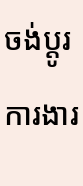ចង់ប្តូរការងារ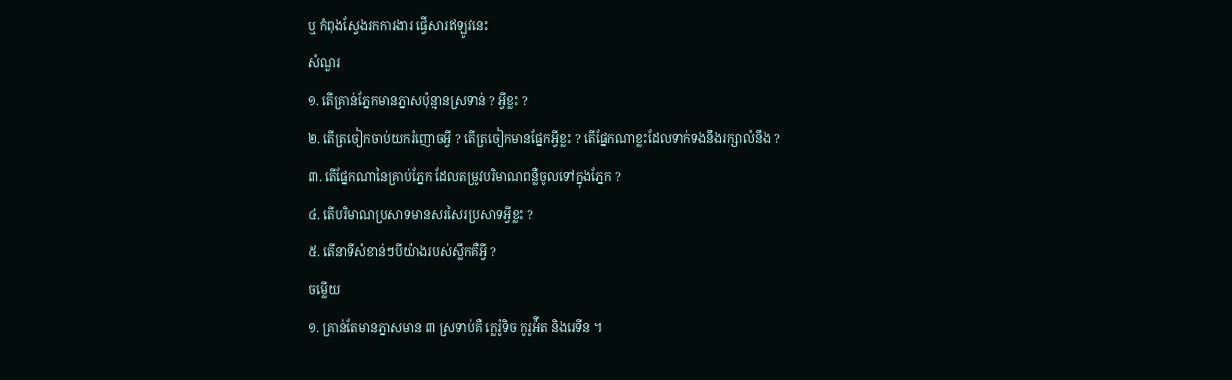ឬ កំពុងស្វែងរកការងារ ផ្វើសារឥឡូវនេះ
សំណួរ
១. តើគ្រាន់ភ្នែកមានភ្នាសប៉ុន្មានស្រទាន់ ? អ្វីខ្លះ ?
២. តើត្រចៀកចាប់យករំញោចអ្វី ? តើត្រចៀកមានផ្នែកអ្វីខ្លះ ? តើផ្នែកណាខ្លះដែលទាក់ទងនឹងរក្សាលំនឹង ?
៣. តើផ្នែកណានៃគ្រាប់ភ្នែក ដែលតម្រូវបរិមាណពន្លឺចូលទៅក្នុងភ្នែក ?
៤. តើបរិមាណប្រសាទមានសរសៃរប្រសាទអ្វីខ្លះ ?
៥. តើនាទីសំខាន់ៗបីយ៉ាងរបស់ស្លឹកគឺអ្វី ?
ចម្លើយ
១. គ្រាន់តែមានភ្នាសមាន ៣ ស្រទាប់គឺ ក្លេរ៉ូទិច កូរូអ៉ីត និងរេទីន ។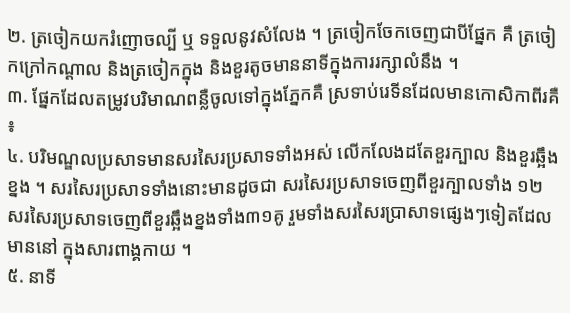២. ត្រចៀកយករំញោចល្បី ឬ ទទួលនូវសំលែង ។ ត្រចៀកចែកចេញជាបីផ្នែក គឺ ត្រចៀកក្រៅកណ្ដាល និងត្រចៀកក្នុង និងខួរតូចមាននាទីក្នុងការរក្សាលំនឹង ។
៣. ផ្នែកដែលតម្រូវបរិមាណពន្លឺចូលទៅក្នុងភ្នែកគឺ ស្រទាប់រេទីនដែលមានកោសិកាពីរគឺ ៖
៤. បរិមណ្ឌលប្រសាទមានសរសៃរប្រសាទទាំងអស់ លើកលែងដតែខួរក្បាល និងខួរឆ្អឹងខ្នង ។ សរសៃរប្រសាទទាំងនោះមានដូចជា សរសៃរប្រសាទចេញពីខួរក្បាលទាំង ១២ សរសៃរប្រសាទចេញពីខួរឆ្អឹងខ្នងទាំង៣១គូ រួមទាំងសរសៃរប្រាសាទផ្សេងៗទៀតដែលមាននៅ ក្នុងសារពាង្គកាយ ។
៥. នាទី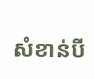សំខាន់បី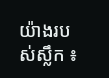យ៉ាងរបស់ស្លឹក ៖